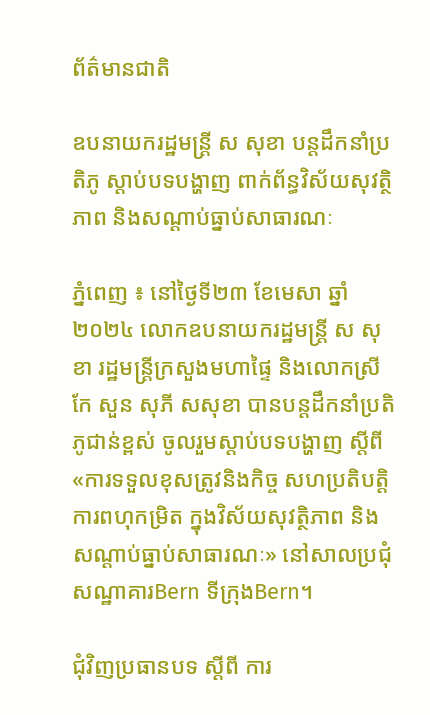ព័ត៌មានជាតិ

ឧបនាយករដ្ឋមន្ត្រី ស សុខា បន្តដឹកនាំប្រតិភូ ស្ដាប់បទបង្ហាញ ពាក់ព័ន្ធវិស័យសុវត្ថិភាព និងសណ្ដាប់ធ្នាប់សាធារណៈ

ភ្នំពេញ ៖ នៅថ្ងៃទី២៣ ខែមេសា ឆ្នាំ២០២៤ លោកឧបនាយករដ្ឋមន្ត្រី ស សុខា រដ្ឋមន្ត្រីក្រសួងមហាផ្ទៃ និងលោកស្រី កែ សួន សុភី សសុខា បានបន្តដឹកនាំប្រតិភូជាន់ខ្ពស់ ចូលរួមស្ដាប់បទបង្ហាញ ស្ដីពី «ការទទួលខុសត្រូវនិងកិច្ច សហប្រតិបត្តិការពហុកម្រិត ក្នុងវិស័យសុវត្ថិភាព និងសណ្ដាប់ធ្នាប់សាធារណៈ» នៅសាលប្រជុំសណ្ឋាគារBern ទីក្រុងBern។

ជុំវិញប្រធានបទ ស្ដីពី ការ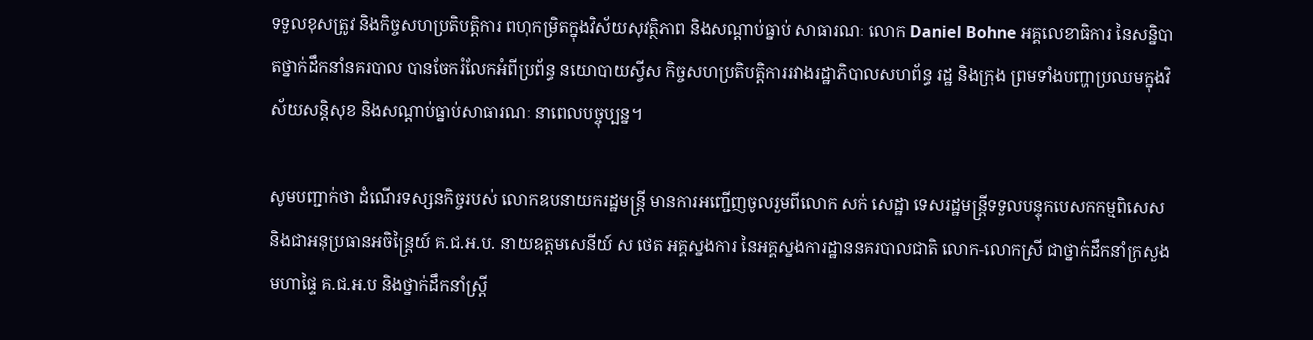ទទួលខុសត្រូវ និងកិច្ចសហប្រតិបត្តិការ ពហុកម្រិតក្នុងវិស័យសុវត្ថិភាព និងសណ្ដាប់ធ្នាប់ សាធារណៈ លោក Daniel Bohne អគ្គលេខាធិការ នៃសន្និបាតថ្នាក់ដឹកនាំនគរបាល បានចែករំលែកអំពីប្រព័ន្ធ នយោបាយស្វីស កិច្ចសហប្រតិបត្តិការរវាងរដ្ឋាភិបាលសហព័ន្ធ រដ្ឋ និងក្រុង ព្រមទាំងបញ្ហាប្រឈមក្នុងវិស័យសន្តិសុខ និងសណ្ដាប់ធ្នាប់សាធារណៈ នាពេលបច្ចុប្បន្ន។

សូមបញ្ជាក់ថា ដំណើរទស្សនកិច្ចរបស់ លោកឧបនាយករដ្ឋមន្ដ្រី មានការអញ្ជើញចូលរួមពីលោក សក់ សេដ្ឋា ទេសរដ្ឋមន្រ្តីទទួលបន្ទុកបេសកកម្មពិសេស និងជាអនុប្រធានអចិន្ត្រៃយ៍ គ.ជ.អ.ប. នាយឧត្តមសេនីយ៍ ស ថេត អគ្គស្នងការ នៃអគ្គស្នងការដ្ឋាននគរបាលជាតិ លោក-លោកស្រី ជាថ្នាក់ដឹកនាំក្រសួងមហាផ្ទៃ គ.ជ.អ.ប និងថ្នាក់ដឹកនាំស្រ្តី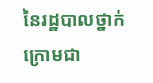នៃរដ្ឋបាលថ្នាក់ក្រោមជា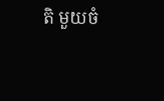តិ មួយចំ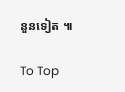នួនទៀត ៕

To Top